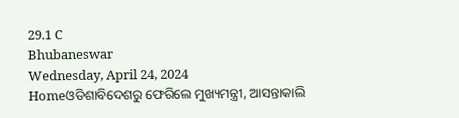29.1 C
Bhubaneswar
Wednesday, April 24, 2024
Homeଓଡିଶାବିଦେଶରୁ ଫେରିଲେ ମୁଖ୍ୟମନ୍ତ୍ରୀ, ଆସନ୍ତାକାଲି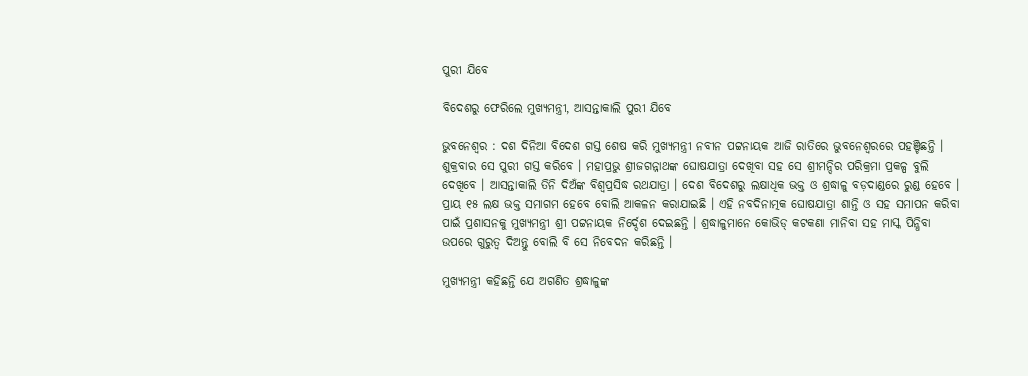ପୁରୀ ଯିବେ

ବିଦେଶରୁ ଫେରିଲେ ମୁଖ୍ୟମନ୍ତ୍ରୀ, ଆସନ୍ତାକାଲି ପୁରୀ ଯିବେ

ଭୁବନେଶ୍ୱର : ଦଶ ଦିନିଆ ବିଦେଶ ଗସ୍ତ ଶେଷ କରି ମୁଖ୍ୟମନ୍ତ୍ରୀ ନବୀନ ପଟ୍ଟନାୟକ ଆଜି ରାତିରେ ଭୁବନେଶ୍ୱରରେ ପହଞ୍ଚିଛନ୍ତି । ଶୁକ୍ରବାର ସେ ପୁରୀ ଗସ୍ତ କରିବେ । ମହାପ୍ରଭୁ ଶ୍ରୀଜଗନ୍ନାଥଙ୍କ ଘୋଷଯାତ୍ରା ଦେଖିବା ସହ ସେ ଶ୍ରୀମନ୍ଦିର ପରିକ୍ରମା ପ୍ରକଳ୍ପ ବୁଲି ଦେଖିବେ । ଆସନ୍ତାକାଲି ତିନି ଦିଅଁଙ୍କ ବିଶ୍ୱପ୍ରସିଦ୍ଧ ରଥଯାତ୍ରା । ଦେଶ ବିଦେଶରୁ ଲକ୍ଷାଧିକ ଭକ୍ତ ଓ ଶ୍ରଦ୍ଧାଳୁ ବଡ଼ଦାଣ୍ଡରେ ରୁଣ୍ଡ ହେବେ । ପ୍ରାୟ ୧୫ ଲକ୍ଷ ଭକ୍ତ ସମାଗମ ହେବେ ବୋଲି ଆକଳନ କରାଯାଇଛି । ଏହି ନବଦିନାତ୍ମକ ଘୋଷଯାତ୍ରା ଶାନ୍ତି ଓ ସହ ସମାପନ କରିବା ପାଇଁ ପ୍ରଶାସନକୁ ମୁଖ୍ୟମନ୍ତ୍ରୀ ଶ୍ରୀ ପଟ୍ଟନାୟକ ନିର୍ଦ୍ଦେଶ ଦେଇଛନ୍ତି । ଶ୍ରଦ୍ଧାଳୁମାନେ କୋଭିଡ୍ କଟକଣା ମାନିବା ସହ ମାସ୍କ ପିନ୍ଧିବା ଉପରେ ଗୁରୁତ୍ୱ ଦିଅନ୍ତୁ ବୋଲି ବି ସେ ନିବେଦନ କରିଛନ୍ତି ।

ମୁଖ୍ୟମନ୍ତ୍ରୀ କହିଛନ୍ତି ଯେ ଅଗଣିତ ଶ୍ରଦ୍ଧାଳୁଙ୍କ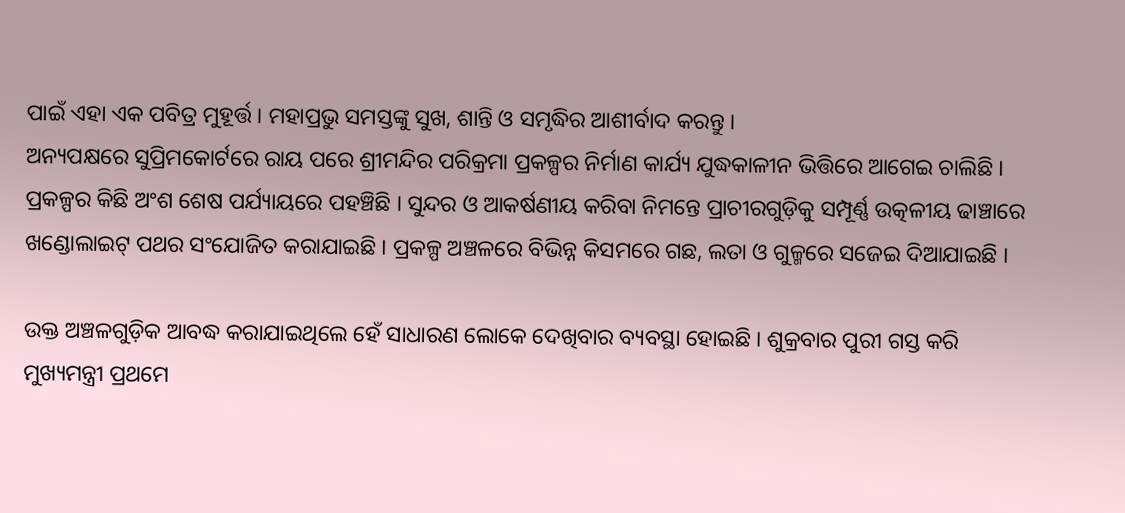ପାଇଁ ଏହା ଏକ ପବିତ୍ର ମୁହୂର୍ତ୍ତ । ମହାପ୍ରଭୁ ସମସ୍ତଙ୍କୁ ସୁଖ, ଶାନ୍ତି ଓ ସମୃଦ୍ଧିର ଆଶୀର୍ବାଦ କରନ୍ତୁ ।
ଅନ୍ୟପକ୍ଷରେ ସୁପ୍ରିମକୋର୍ଟରେ ରାୟ ପରେ ଶ୍ରୀମନ୍ଦିର ପରିକ୍ରମା ପ୍ରକଳ୍ପର ନିର୍ମାଣ କାର୍ଯ୍ୟ ଯୁଦ୍ଧକାଳୀନ ଭିତ୍ତିରେ ଆଗେଇ ଚାଲିଛି । ପ୍ରକଳ୍ପର କିଛି ଅଂଶ ଶେଷ ପର୍ଯ୍ୟାୟରେ ପହଞ୍ଚିଛି । ସୁନ୍ଦର ଓ ଆକର୍ଷଣୀୟ କରିବା ନିମନ୍ତେ ପ୍ରାଚୀରଗୁଡ଼ିକୁ ସମ୍ପୂର୍ଣ୍ଣ ଉତ୍କଳୀୟ ଢାଞ୍ଚାରେ ଖଣ୍ଡୋଲାଇଟ୍ ପଥର ସଂଯୋଜିତ କରାଯାଇଛି । ପ୍ରକଳ୍ପ ଅଞ୍ଚଳରେ ବିଭିନ୍ନ କିସମରେ ଗଛ, ଲତା ଓ ଗୁଳ୍ମରେ ସଜେଇ ଦିଆଯାଇଛି ।

ଉକ୍ତ ଅଞ୍ଚଳଗୁଡ଼ିକ ଆବଦ୍ଧ କରାଯାଇଥିଲେ ହେଁ ସାଧାରଣ ଲୋକେ ଦେଖିବାର ବ୍ୟବସ୍ଥା ହୋଇଛି । ଶୁକ୍ରବାର ପୁରୀ ଗସ୍ତ କରି ମୁଖ୍ୟମନ୍ତ୍ରୀ ପ୍ରଥମେ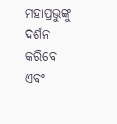ମହାପ୍ରଭୁଙ୍କୁ ଦର୍ଶନ କରିବେ ଏବଂ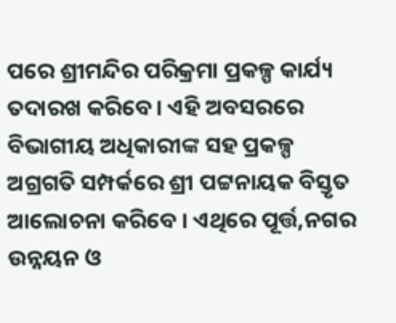ପରେ ଶ୍ରୀମନ୍ଦିର ପରିକ୍ରମା ପ୍ରକଳ୍ପ କାର୍ଯ୍ୟ ତଦାରଖ କରିବେ । ଏହି ଅବସରରେ ବିଭାଗୀୟ ଅଧିକାରୀଙ୍କ ସହ ପ୍ରକଳ୍ପ ଅଗ୍ରଗତି ସମ୍ପର୍କରେ ଶ୍ରୀ ପଟ୍ଟନାୟକ ବିସ୍ତୃତ ଆଲୋଚନା କରିବେ । ଏଥିରେ ପୂର୍ତ୍ତ,ନଗର ଉନ୍ନୟନ ଓ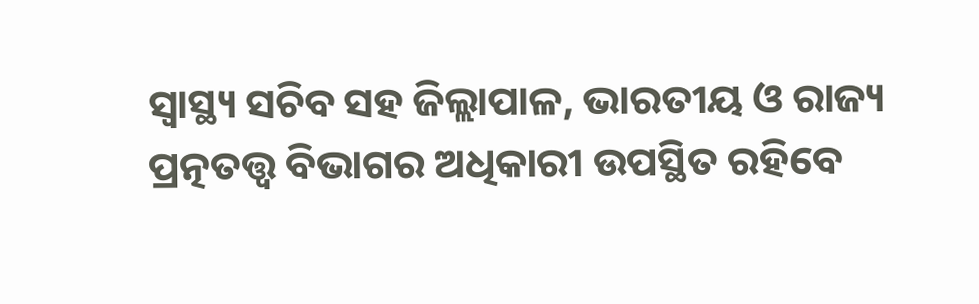ସ୍ୱାସ୍ଥ୍ୟ ସଚିବ ସହ ଜିଲ୍ଲାପାଳ, ଭାରତୀୟ ଓ ରାଜ୍ୟ ପ୍ରତ୍ନତତ୍ତ୍ୱ ବିଭାଗର ଅଧିକାରୀ ଉପସ୍ଥିତ ରହିବେ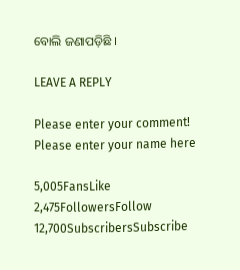ବୋଲି ଜଣାପଡ଼ିଛି ।

LEAVE A REPLY

Please enter your comment!
Please enter your name here

5,005FansLike
2,475FollowersFollow
12,700SubscribersSubscribe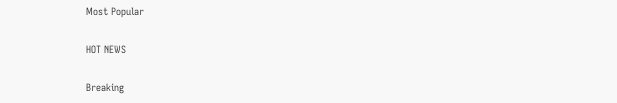Most Popular

HOT NEWS

Breaking